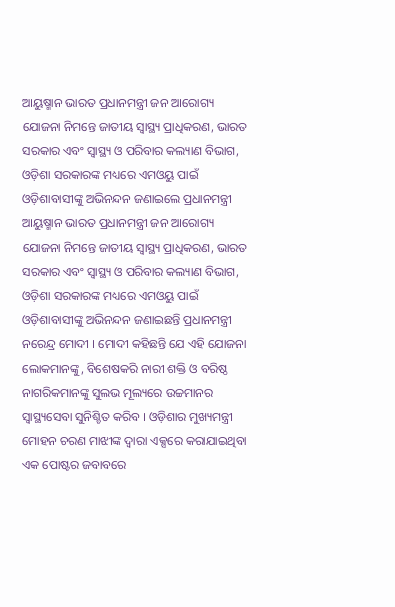ଆୟୁଷ୍ମାନ ଭାରତ ପ୍ରଧାନମନ୍ତ୍ରୀ ଜନ ଆରୋଗ୍ୟ ଯୋଜନା ନିମନ୍ତେ ଜାତୀୟ ସ୍ବାସ୍ଥ୍ୟ ପ୍ରାଧିକରଣ, ଭାରତ ସରକାର ଏବଂ ସ୍ବାସ୍ଥ୍ୟ ଓ ପରିବାର କଲ୍ୟାଣ ବିଭାଗ, ଓଡ଼ିଶା ସରକାରଙ୍କ ମଧ୍ୟରେ ଏମଓୟୁ ପାଇଁ ଓଡ଼ିଶାବାସୀଙ୍କୁ ଅଭିନନ୍ଦନ ଜଣାଇଲେ ପ୍ରଧାନମନ୍ତ୍ରୀ ଆୟୁଷ୍ମାନ ଭାରତ ପ୍ରଧାନମନ୍ତ୍ରୀ ଜନ ଆରୋଗ୍ୟ ଯୋଜନା ନିମନ୍ତେ ଜାତୀୟ ସ୍ବାସ୍ଥ୍ୟ ପ୍ରାଧିକରଣ, ଭାରତ ସରକାର ଏବଂ ସ୍ବାସ୍ଥ୍ୟ ଓ ପରିବାର କଲ୍ୟାଣ ବିଭାଗ, ଓଡ଼ିଶା ସରକାରଙ୍କ ମଧ୍ୟରେ ଏମଓୟୁ ପାଇଁ ଓଡ଼ିଶାବାସୀଙ୍କୁ ଅଭିନନ୍ଦନ ଜଣାଇଛନ୍ତି ପ୍ରଧାନମନ୍ତ୍ରୀ ନରେନ୍ଦ୍ର ମୋଦୀ । ମୋଦୀ କହିଛନ୍ତି ଯେ ଏହି ଯୋଜନା ଲୋକମାନଙ୍କୁ, ବିଶେଷକରି ନାରୀ ଶକ୍ତି ଓ ବରିଷ୍ଠ ନାଗରିକମାନଙ୍କୁ ସୁଲଭ ମୂଲ୍ୟରେ ଉଚ୍ଚମାନର ସ୍ବାସ୍ଥ୍ୟସେବା ସୁନିଶ୍ଚିତ କରିବ । ଓଡ଼ିଶାର ମୁଖ୍ୟମନ୍ତ୍ରୀ ମୋହନ ଚରଣ ମାଝୀଙ୍କ ଦ୍ବାରା ଏକ୍ସରେ କରାଯାଇଥିବା ଏକ ପୋଷ୍ଟର ଜବାବରେ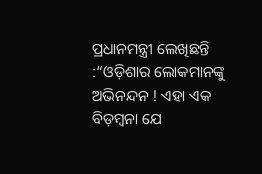ପ୍ରଧାନମନ୍ତ୍ରୀ ଲେଖିଛନ୍ତି :“ଓଡ଼ିଶାର ଲୋକମାନଙ୍କୁ ଅଭିନନ୍ଦନ ! ଏହା ଏକ ବିଡ଼ମ୍ବନା ଯେ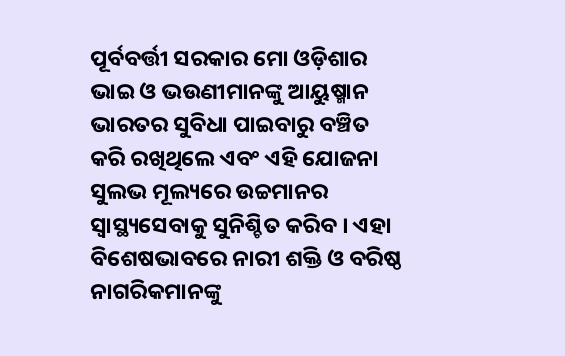ପୂର୍ବବର୍ତ୍ତୀ ସରକାର ମୋ ଓଡ଼ିଶାର ଭାଇ ଓ ଭଉଣୀମାନଙ୍କୁ ଆୟୁଷ୍ମାନ ଭାରତର ସୁବିଧା ପାଇବାରୁ ବଞ୍ଚିତ କରି ରଖିଥିଲେ ଏବଂ ଏହି ଯୋଜନା ସୁଲଭ ମୂଲ୍ୟରେ ଉଚ୍ଚମାନର ସ୍ବାସ୍ଥ୍ୟସେବାକୁ ସୁନିଶ୍ଚିତ କରିବ । ଏହା ବିଶେଷଭାବରେ ନାରୀ ଶକ୍ତି ଓ ବରିଷ୍ଠ ନାଗରିକମାନଙ୍କୁ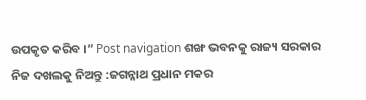ଉପକୃତ କରିବ ।” Post navigation ଶଙ୍ଖ ଭବନକୁ ରାଜ୍ୟ ସରକାର ନିଜ ଦଖଲକୁ ନିଅନ୍ତୁ :ଜଗନ୍ନାଥ ପ୍ରଧାନ ମକର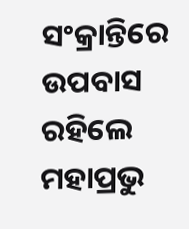ସଂକ୍ରାନ୍ତିରେ ଉପବାସ ରହିଲେ ମହାପ୍ରଭୁ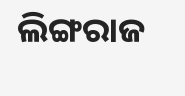ଲିଙ୍ଗରାଜ